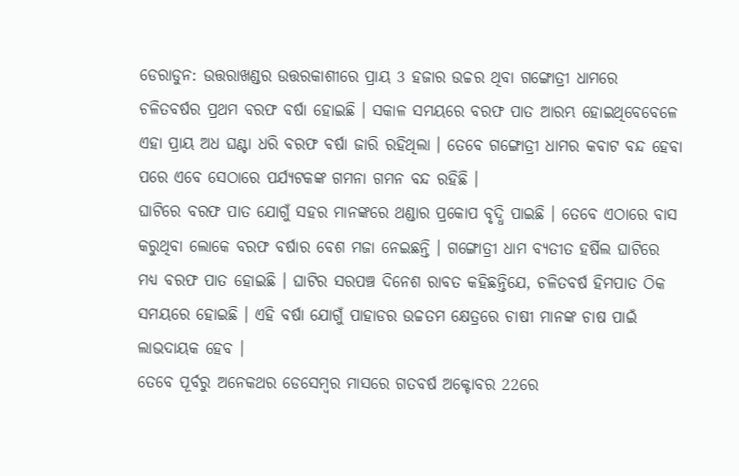ଡେରାଡୁନ: ଉତ୍ତରାଖଣ୍ଡର ଉତ୍ତରକାଶୀରେ ପ୍ରାୟ 3 ହଜାର ଉଚ୍ଚର ଥିବା ଗଙ୍ଗୋତ୍ରୀ ଧାମରେ ଚଳିତବର୍ଷର ପ୍ରଥମ ବରଫ ବର୍ଷା ହୋଇଛି । ସକାଳ ସମୟରେ ବରଫ ପାତ ଆରମ୍ଭ ହୋଇଥିବେବେଳେ ଏହା ପ୍ରାୟ ଅଧ ଘଣ୍ଟା ଧରି ବରଫ ବର୍ଷା ଜାରି ରହିଥିଲା । ତେବେ ଗଙ୍ଗୋତ୍ରୀ ଧାମର କବାଟ ବନ୍ଦ ହେବା ପରେ ଏବେ ସେଠାରେ ପର୍ଯ୍ୟଟକଙ୍କ ଗମନା ଗମନ ବନ୍ଦ ରହିଛି ।
ଘାଟିରେ ବରଫ ପାତ ଯୋଗୁଁ ସହର ମାନଙ୍କରେ ଥଣ୍ଡାର ପ୍ରକୋପ ବୃଦ୍ଧି ପାଇଛି । ତେବେ ଏଠାରେ ବାସ କରୁଥିବା ଲୋକେ ବରଫ ବର୍ଷାର ବେଶ ମଜା ନେଇଛନ୍ତି । ଗଙ୍ଗୋତ୍ରୀ ଧାମ ବ୍ୟତୀତ ହର୍ଷିଲ ଘାଟିରେ ମଧ୍ୟ ବରଫ ପାତ ହୋଇଛି । ଘାଟିର ସରପଞ୍ଚ ଦିନେଶ ରାବତ କହିଛନ୍ତିଯେ, ଚଳିତବର୍ଷ ହିମପାତ ଠିକ ସମୟରେ ହୋଇଛି । ଏହି ବର୍ଷା ଯୋଗୁଁ ପାହାଡର ଉଚ୍ଚତମ କ୍ଷେତ୍ରରେ ଚାଷୀ ମାନଙ୍କ ଚାଷ ପାଇଁ ଲାଭଦାୟକ ହେବ ।
ତେବେ ପୂର୍ବରୁ ଅନେକଥର ଡେସେମ୍ବର ମାସରେ ଗତବର୍ଷ ଅକ୍ଟୋବର 22ରେ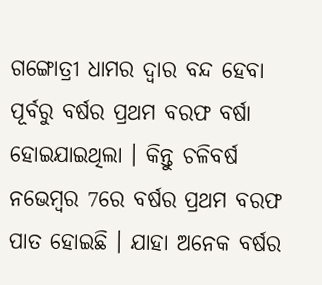ଗଙ୍ଗୋତ୍ରୀ ଧାମର ଦ୍ବାର ବନ୍ଦ ହେବା ପୂର୍ବରୁ ବର୍ଷର ପ୍ରଥମ ବରଫ ବର୍ଷା ହୋଇଯାଇଥିଲା । କିନ୍ତୁ ଚଳିବର୍ଷ ନଭେମ୍ବର 7ରେ ବର୍ଷର ପ୍ରଥମ ବରଫ ପାତ ହୋଇଛି । ଯାହା ଅନେକ ବର୍ଷର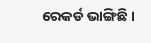ରେକର୍ଡ ଭାଙ୍ଗିଛି ।